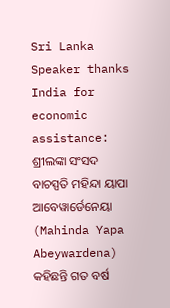Sri Lanka Speaker thanks India for economic assistance: ଶ୍ରୀଲଙ୍କା ସଂସଦ ବାଚସ୍ପତି ମହିନ୍ଦା ୟାପା ଆବେୱାର୍ଡେନେୟା (Mahinda Yapa Abeywardena) କହିଛନ୍ତି ଗତ ବର୍ଷ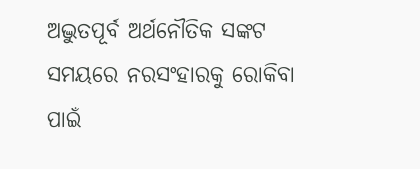ଅଦ୍ଭୁତପୂର୍ବ ଅର୍ଥନୌତିକ ସଙ୍କଟ ସମୟରେ ନରସଂହାରକୁ ରୋକିବା ପାଇଁ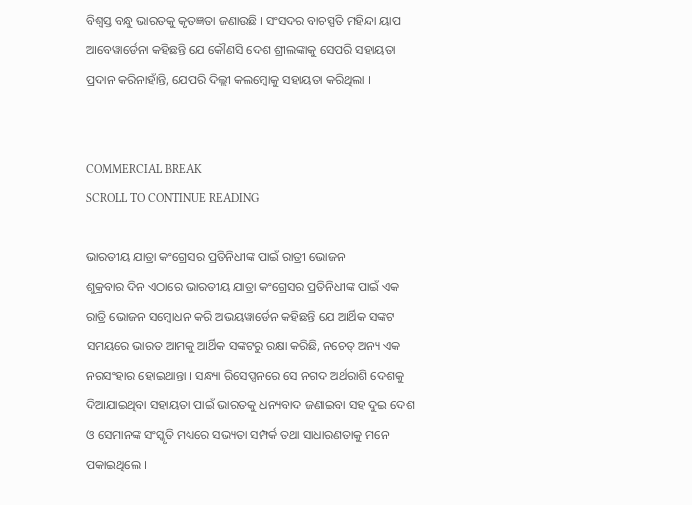ବିଶ୍ୱସ୍ତ ବନ୍ଧୁ ଭାରତକୁ କୃତଜ୍ଞତା ଜଣାଉଛି । ସଂସଦର ବାଚସ୍ପତି ମହିନ୍ଦା ୟାପ ଆବେୱାର୍ଡେନା କହିଛନ୍ତି ଯେ କୌଣସି ଦେଶ ଶ୍ରୀଲଙ୍କାକୁ ସେପରି ସହାୟତା ପ୍ରଦାନ କରିନାହାଁନ୍ତି, ଯେପରି ଦିଲ୍ଲୀ କଲମ୍ବୋକୁ ସହାୟତା କରିଥିଲା ।


COMMERCIAL BREAK
SCROLL TO CONTINUE READING

ଭାରତୀୟ ଯାତ୍ରା କଂଗ୍ରେସର ପ୍ରତିନିଧୀଙ୍କ ପାଇଁ ରାତ୍ରୀ ଭୋଜନ
ଶୁକ୍ରବାର ଦିନ ଏଠାରେ ଭାରତୀୟ ଯାତ୍ରା କଂଗ୍ରେସର ପ୍ରତିନିଧୀଙ୍କ ପାଇଁ ଏକ ରାତ୍ରି ଭୋଜନ ସମ୍ବୋଧନ କରି ଅଭୟୱାର୍ଡେନ କହିଛନ୍ତି ଯେ ଆର୍ଥିକ ସଙ୍କଟ ସମୟରେ ଭାରତ ଆମକୁ ଆର୍ଥିକ ସଙ୍କଟରୁ ରକ୍ଷା କରିଛି, ନଚେତ୍ ଅନ୍ୟ ଏକ ନରସଂହାର ହୋଇଥାନ୍ତା । ସନ୍ଧ୍ୟା ରିସେପ୍ସନରେ ସେ ନଗଦ ଅର୍ଥରାଶି ଦେଶକୁ ଦିଆଯାଇଥିବା ସହାୟତା ପାଇଁ ଭାରତକୁ ଧନ୍ୟବାଦ ଜଣାଇବା ସହ ଦୁଇ ଦେଶ ଓ ସେମାନଙ୍କ ସଂସ୍କୃତି ମଧ୍ୟରେ ସଭ୍ୟତା ସମ୍ପର୍କ ତଥା ସାଧାରଣତାକୁ ମନେ ପକାଇଥିଲେ ।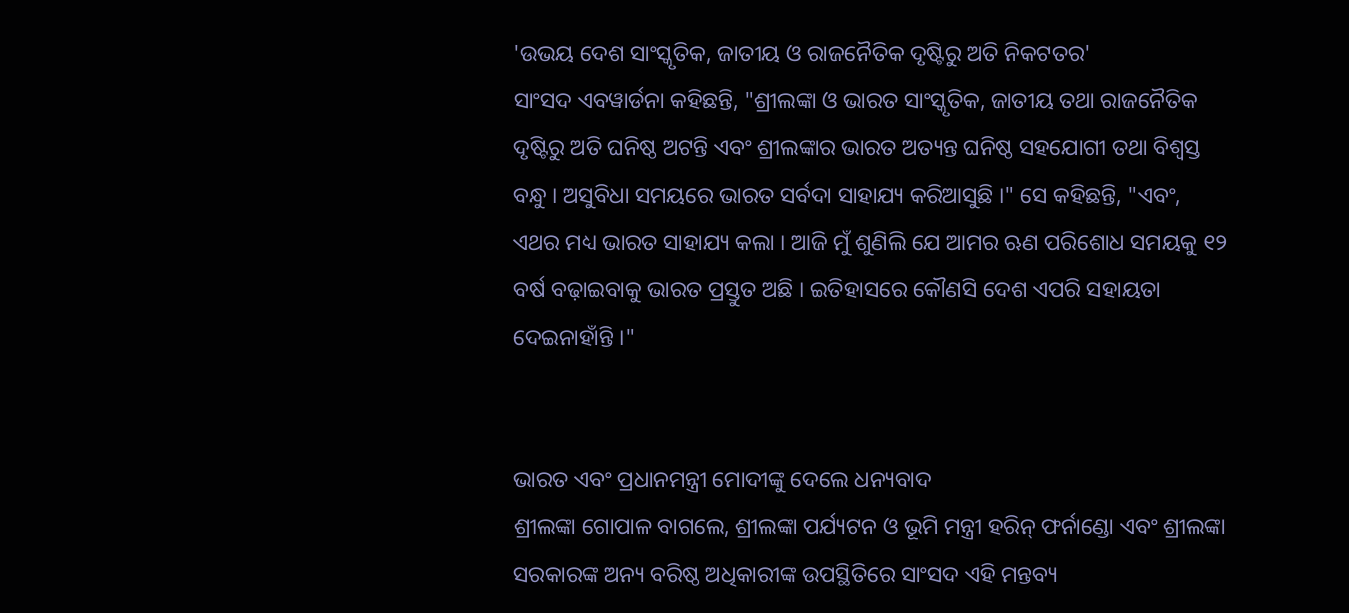'ଉଭୟ ଦେଶ ସାଂସ୍କୃତିକ, ଜାତୀୟ ଓ ରାଜନୈତିକ ଦୃଷ୍ଟିରୁ ଅତି ନିକଟତର'
ସାଂସଦ ଏବୱାର୍ଡନା କହିଛନ୍ତି, "ଶ୍ରୀଲଙ୍କା ଓ ଭାରତ ସାଂସ୍କୃତିକ, ଜାତୀୟ ତଥା ରାଜନୈତିକ ଦୃଷ୍ଟିରୁ ଅତି ଘନିଷ୍ଠ ଅଟନ୍ତି ଏବଂ ଶ୍ରୀଲଙ୍କାର ଭାରତ ଅତ୍ୟନ୍ତ ଘନିଷ୍ଠ ସହଯୋଗୀ ତଥା ବିଶ୍ୱସ୍ତ ବନ୍ଧୁ । ଅସୁବିଧା ସମୟରେ ଭାରତ ସର୍ବଦା ସାହାଯ୍ୟ କରିଆସୁଛି ।" ସେ କହିଛନ୍ତି, "ଏବଂ, ଏଥର ମଧ୍ୟ ଭାରତ ସାହାଯ୍ୟ କଲା । ଆଜି ମୁଁ ଶୁଣିଲି ଯେ ଆମର ଋଣ ପରିଶୋଧ ସମୟକୁ ୧୨ ବର୍ଷ ବଢ଼ାଇବାକୁ ଭାରତ ପ୍ରସ୍ତୁତ ଅଛି । ଇତିହାସରେ କୌଣସି ଦେଶ ଏପରି ସହାୟତା ଦେଇନାହାଁନ୍ତି ।"


ଭାରତ ଏବଂ ପ୍ରଧାନମନ୍ତ୍ରୀ ମୋଦୀଙ୍କୁ ଦେଲେ ଧନ୍ୟବାଦ
ଶ୍ରୀଲଙ୍କା ଗୋପାଳ ବାଗଲେ, ଶ୍ରୀଲଙ୍କା ପର୍ଯ୍ୟଟନ ଓ ଭୂମି ମନ୍ତ୍ରୀ ହରିନ୍ ଫର୍ନାଣ୍ଡୋ ଏବଂ ଶ୍ରୀଲଙ୍କା ସରକାରଙ୍କ ଅନ୍ୟ ବରିଷ୍ଠ ଅଧିକାରୀଙ୍କ ଉପସ୍ଥିତିରେ ସାଂସଦ ଏହି ମନ୍ତବ୍ୟ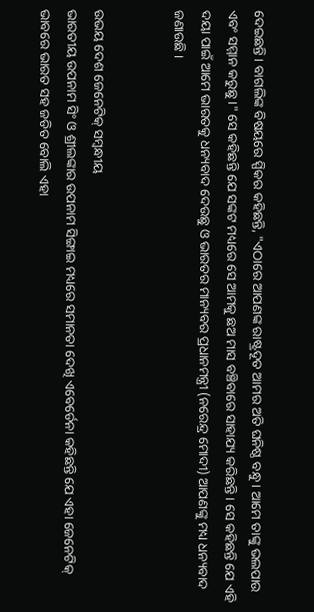ଦେଇଛନ୍ତି । ବାଗଲିଙ୍କ ବିଷୟରେ ସ୍ପିକର କହିଛନ୍ତି, "ଏଠାରେ ଆପଣଙ୍କ ରାଷ୍ଟ୍ରଦୂତ ଆମର ଅତି ଘନିଷ୍ଠ ବନ୍ଧୁ । ଆମେ ତାଙ୍କୁ ଭଲପାଉ ଏବଂ ସମ୍ମାନ କରୁଛୁ ।" ସେ କହିଛନ୍ତି ଯେ ସଙ୍କଟ ମଧ୍ୟରେ ସେ ଆମକୁ ଛଅ ମାସ ବଞ୍ଚିବାରେ ସାହାଯ୍ୟ କରିଛନ୍ତି । ସେ କହିଛନ୍ତି ଯେ ଏହି ଦୟା ପାଇଁ ଆମେ ଭାରତକୁ ଧନ୍ୟବାଦ ଦେଉଛୁ ଓ ଭାରତର ମାନ୍ୟବର ପ୍ରଧାନମନ୍ତ୍ରୀ (ନରେନ୍ଦ୍ର ମୋଦୀ) ଆପଣଙ୍କୁ ମଧ୍ୟ ଧନ୍ୟବାଦ ଜଣାଉଛି ।


ଉଭୟ ଦେଶ ଜେନେଟିକ୍ ସମ୍ବନ୍ଧୀୟ
ଭାରତୀୟ ଉପନାମ ସିଂ ଓ ଶ୍ରୀଲଙ୍କାର ଉପନାମ ସିଙ୍ଗାଇ ମଧ୍ୟରେ ସମାନତା ଦେଖି ଏବେର୍ଡେନା କହିଛନ୍ତି ଯେ ଏହା ଜେନେଟିକ୍ ଭାବରେ ଭାରତ ସହ ଜଡିତ ବୋଲି ଏହା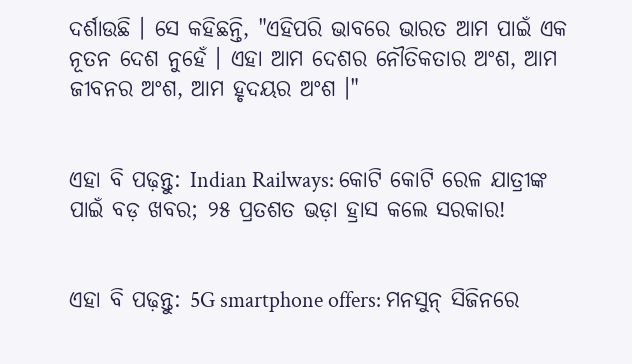ଦର୍ଶାଉଛି । ସେ କହିଛନ୍ତି, "ଏହିପରି ଭାବରେ ଭାରତ ଆମ ପାଇଁ ଏକ ନୂତନ ଦେଶ ନୁହେଁ । ଏହା ଆମ ଦେଶର ନୌତିକତାର ଅଂଶ, ଆମ ଜୀବନର ଅଂଶ, ଆମ ହୃଦୟର ଅଂଶ ।"


ଏହା ବି ପଢ଼ନ୍ତୁ: Indian Railways: କୋଟି କୋଟି ରେଳ ଯାତ୍ରୀଙ୍କ ପାଇଁ ବଡ଼ ଖବର; ୨୫ ପ୍ରତଶତ ଭଡ଼ା ହ୍ରାସ କଲେ ସରକାର!


ଏହା ବି ପଢ଼ନ୍ତୁ: 5G smartphone offers: ମନସୁନ୍ ସିଜିନରେ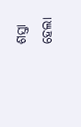ଶସ୍ତା ହେଲା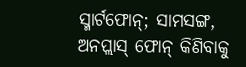ସ୍ମାର୍ଟଫୋନ୍; ସାମସଙ୍ଗ, ଅନପ୍ଲାସ୍ ଫୋନ୍ କିଣିବାକୁ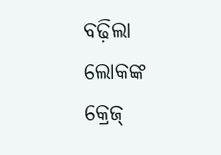ବଢ଼ିଲା ଲୋକଙ୍କ କ୍ରେଜ୍